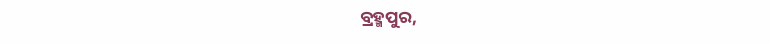ବ୍ରହ୍ମପୁର,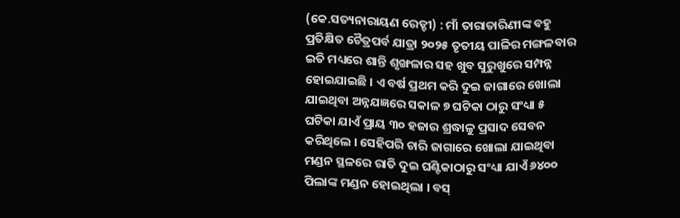(କେ.ସତ୍ୟନାରାୟଣ ରେଡ୍ଡୀ) : ମାଁ ତାରାତାରିଣୀଙ୍କ ବହୁ ପ୍ରତିକ୍ଷିତ ଚୈତ୍ରପର୍ବ ଯାତ୍ରା ୨୦୨୫ ତୃତୀୟ ପାଳିର ମଙ୍ଗଳବାର ଇତି ମଧ୍ୟରେ ଶାନ୍ତି ଶୃଙ୍ଖଳାର ସହ ଖୁବ ସୁରୁଖୁରେ ସମ୍ପନ୍ନ ହୋଇଯାଇଛି । ଏ ବର୍ଷ ପ୍ରଥମ କରି ଦୁଇ ଜାଗାରେ ଖୋଲା ଯାଇଥିବା ଅନ୍ନଯଜ୍ଞରେ ସକାଳ ୭ ଘଟିକା ଠାରୁ ସଂଧ୍ୟା ୫ ଘଟିକା ଯାଏଁ ପ୍ରାୟ ୩୦ ହଜାର ଶ୍ରଦ୍ଧାଳୁ ପ୍ରସାଦ ସେବନ କରିଥିଲେ । ସେହିପରି ଚାରି ଜାଗାରେ ଖୋଲା ଯାଇଥିବା ମଣ୍ଡନ ସ୍ଥଳରେ ରାତି ଦୁଇ ଘଣ୍ଟିକାଠାରୁ ସଂଧ୍ୟା ଯାଏଁ ୬୪୦୦ ପିଲାଙ୍କ ମଣ୍ଡନ ହୋଇଥିଲା । ବସ୍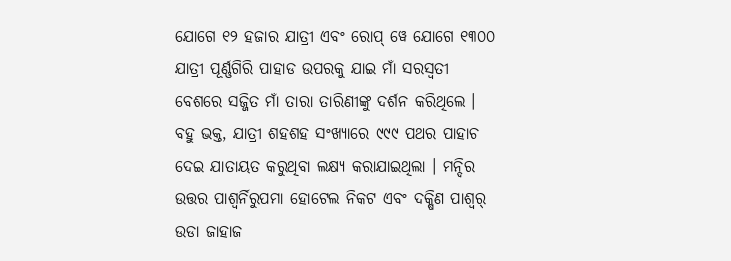ଯୋଗେ ୧୨ ହଜାର ଯାତ୍ରୀ ଏବଂ ରୋପ୍ ୱେ ଯୋଗେ ୧୩୦୦ ଯାତ୍ରୀ ପୂର୍ଣ୍ଣଗିରି ପାହାଡ ଉପରକୁ ଯାଇ ମାଁ ସରସ୍ୱତୀ ବେଶରେ ସଜ୍ଜିତ ମାଁ ତାରା ତାରିଣୀଙ୍କୁ ଦର୍ଶନ କରିଥିଲେ । ବହୁ ଭକ୍ତ, ଯାତ୍ରୀ ଶହଶହ ସଂଖ୍ୟାରେ ୯୯୯ ପଥର ପାହାଚ ଦେଇ ଯାତାୟତ କରୁଥିବା ଲକ୍ଷ୍ୟ କରାଯାଇଥିଲା । ମନ୍ଦିର ଉତ୍ତର ପାଶ୍ୱର୍ନିରୁପମା ହୋଟେଲ ନିକଟ ଏବଂ ଦକ୍ଷିଣ ପାଶ୍ୱର୍ ଉଡା ଜାହାଜ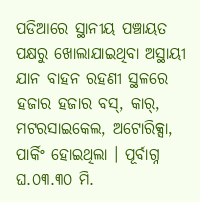ପଡିଆରେ ସ୍ଥାନୀୟ ପଞ୍ଚାୟତ ପକ୍ଷରୁ ଖୋଲାଯାଇଥିବା ଅସ୍ଥାୟୀ ଯାନ ବାହନ ରହଣୀ ସ୍ଥଳରେ ହଜାର ହଜାର ବସ୍, କାର୍, ମଟରସାଇକେଲ, ଅଟୋରିକ୍ସା, ପାର୍କିଂ ହୋଇଥିଲା । ପୂର୍ବାଗ୍ନ ଘ.୦୩.୩୦ ମି.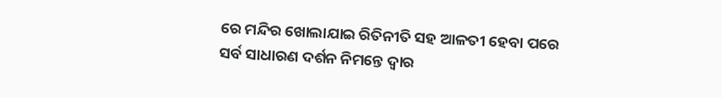ରେ ମନ୍ଦିର ଖୋଲାଯାଇ ରିତିନୀତି ସହ ଆଳତୀ ହେବା ପରେ ସର୍ବ ସାଧାରଣ ଦର୍ଶନ ନିମନ୍ତେ ଦ୍ୱାର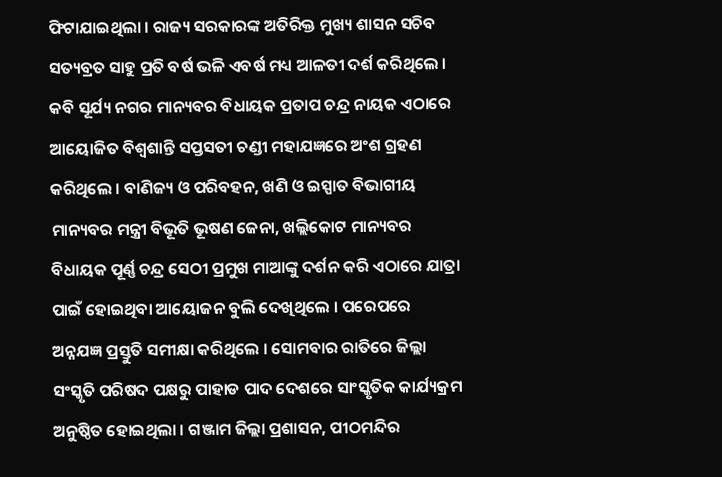ଫିଟାଯାଇଥିଲା । ରାଜ୍ୟ ସରକାରଙ୍କ ଅତିରିକ୍ତ ମୁଖ୍ୟ ଶାସନ ସଚିବ ସତ୍ୟବ୍ରତ ସାହୁ ପ୍ରତି ବର୍ଷ ଭଳି ଏବର୍ଷ ମଧ୍ୟ ଆଳତୀ ଦର୍ଶ କରିଥିଲେ । କବି ସୂର୍ଯ୍ୟ ନଗର ମାନ୍ୟବର ବିଧାୟକ ପ୍ରତାପ ଚନ୍ଦ୍ର ନାୟକ ଏଠାରେ ଆୟୋଜିତ ବିଶ୍ୱଶାନ୍ତି ସପ୍ତସତୀ ଚଣ୍ଡୀ ମହାଯଜ୍ଞରେ ଅଂଶ ଗ୍ରହଣ କରିଥିଲେ । ବାଣିଜ୍ୟ ଓ ପରିବହନ, ଖଣି ଓ ଇସ୍ପାତ ବିଭାଗୀୟ ମାନ୍ୟବର ମନ୍ତ୍ରୀ ବିଭୂତି ଭୂଷଣ ଜେନା, ଖଲ୍ଲିକୋଟ ମାନ୍ୟବର ବିଧାୟକ ପୂର୍ଣ୍ଣ ଚନ୍ଦ୍ର ସେଠୀ ପ୍ରମୁଖ ମାଆଙ୍କୁ ଦର୍ଶନ କରି ଏଠାରେ ଯାତ୍ରା ପାଇଁ ହୋଇଥିବା ଆୟୋଜନ ବୁଲି ଦେଖିଥିଲେ । ପରେପରେ ଅନ୍ନଯଜ୍ଞ ପ୍ରସ୍ତୁତି ସମୀକ୍ଷା କରିଥିଲେ । ସୋମବାର ରାତିରେ ଜିଲ୍ଲା ସଂସ୍କୃତି ପରିଷଦ ପକ୍ଷରୁ ପାହାଡ ପାଦ ଦେଶରେ ସାଂସ୍କୃତିକ କାର୍ଯ୍ୟକ୍ରମ ଅନୁଷ୍ଠିତ ହୋଇଥିଲା । ଗଞ୍ଜାମ ଜିଲ୍ଲା ପ୍ରଶାସନ, ପୀଠମନ୍ଦିର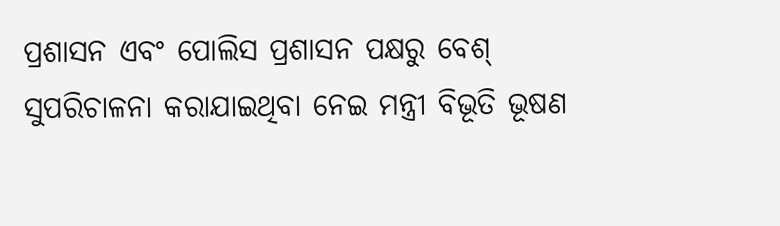ପ୍ରଶାସନ ଏବଂ ପୋଲିସ ପ୍ରଶାସନ ପକ୍ଷରୁ ବେଶ୍ ସୁପରିଚାଳନା କରାଯାଇଥିବା ନେଇ ମନ୍ତ୍ରୀ ବିଭୂତି ଭୂଷଣ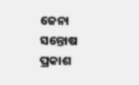ଜେନା ସନ୍ତୋଷ ପ୍ରକାଶ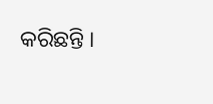କରିଛନ୍ତି ।